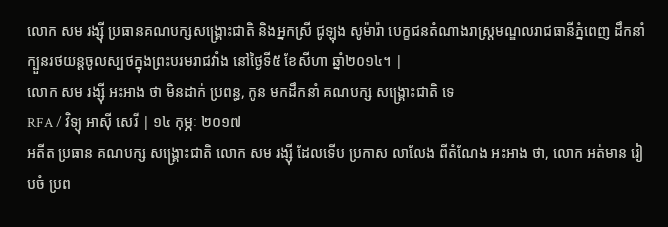លោក សម រង្ស៊ី ប្រធានគណបក្សសង្គ្រោះជាតិ និងអ្នកស្រី ជូឡុង សូម៉ារ៉ា បេក្ខជនតំណាងរាស្ត្រមណ្ឌលរាជធានីភ្នំពេញ ដឹកនាំក្បួនរថយន្តចូលស្បថក្នុងព្រះបរមរាជវាំង នៅថ្ងៃទី៥ ខែសីហា ឆ្នាំ២០១៤។ |
លោក សម រង្ស៊ី អះអាង ថា មិនដាក់ ប្រពន្ធ, កូន មកដឹកនាំ គណបក្ស សង្គ្រោះជាតិ ទេ
RFA / វិទ្យុ អាស៊ី សេរី | ១៤ កុម្ភៈ ២០១៧
អតីត ប្រធាន គណបក្ស សង្គ្រោះជាតិ លោក សម រង្ស៊ី ដែលទើប ប្រកាស លាលែង ពីតំណែង អះអាង ថា, លោក អត់មាន រៀបចំ ប្រព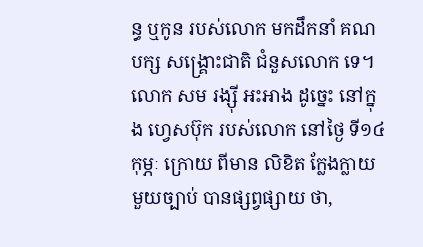ន្ធ ឬកូន របស់លោក មកដឹកនាំ គណបក្ស សង្គ្រោះជាតិ ជំនួសលោក ទេ។
លោក សម រង្ស៊ី អះអាង ដូច្នេះ នៅក្នុង ហ្វេសប៊ុក របស់លោក នៅថ្ងៃ ទី១៤ កុម្ភៈ ក្រោយ ពីមាន លិខិត ក្លែងក្លាយ មួយច្បាប់ បានផ្សព្វផ្សាយ ថា,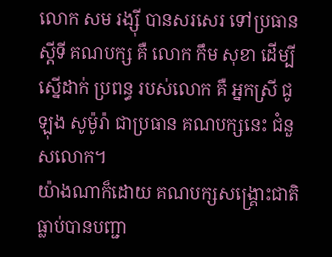លោក សម រង្ស៊ី បានសរសេរ ទៅប្រធាន ស្ដីទី គណបក្ស គឺ លោក កឹម សុខា ដើម្បី ស្នើដាក់ ប្រពន្ធ របស់លោក គឺ អ្នកស្រី ជូឡុង សូម៉ូរ៉ា ជាប្រធាន គណបក្សនេះ ជំនួសលោក។
យ៉ាងណាក៏ដោយ គណបក្សសង្គ្រោះជាតិ ធ្លាប់បានបញ្ជា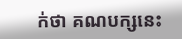ក់ថា គណបក្សនេះ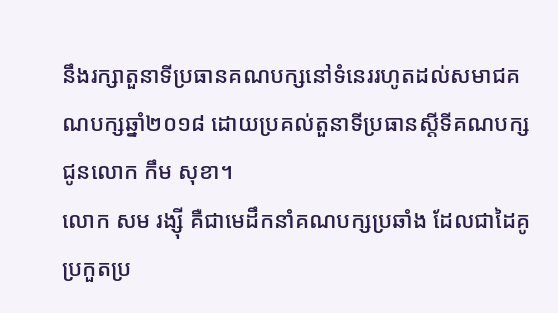នឹងរក្សាតួនាទីប្រធានគណបក្សនៅទំនេររហូតដល់សមាជគណបក្សឆ្នាំ២០១៨ ដោយប្រគល់តួនាទីប្រធានស្ដីទីគណបក្ស ជូនលោក កឹម សុខា។
លោក សម រង្ស៊ី គឺជាមេដឹកនាំគណបក្សប្រឆាំង ដែលជាដៃគូប្រកួតប្រ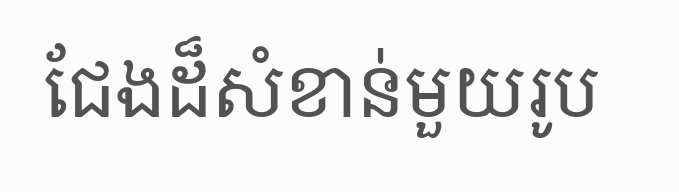ជែងដ៏សំខាន់មួយរូប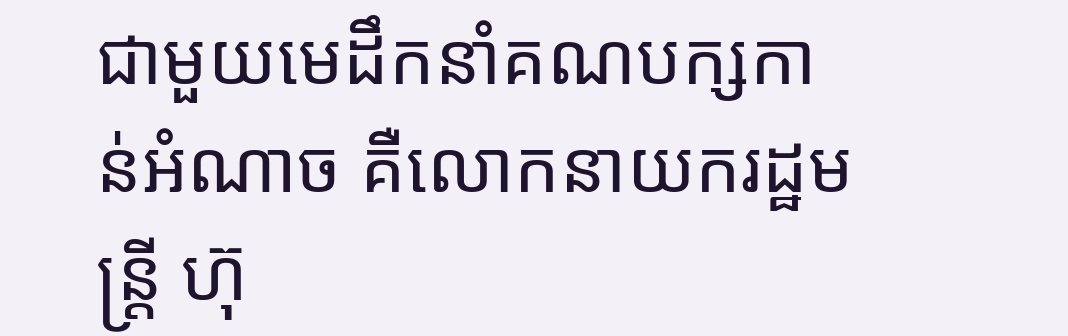ជាមួយមេដឹកនាំគណបក្សកាន់អំណាច គឺលោកនាយករដ្ឋមន្ត្រី ហ៊ុ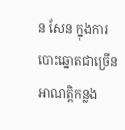ន សែន ក្នុងការបោះឆ្នោតជាច្រើនអាណត្តិកន្លង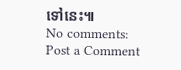ទៅនេះ៕
No comments:
Post a Comment